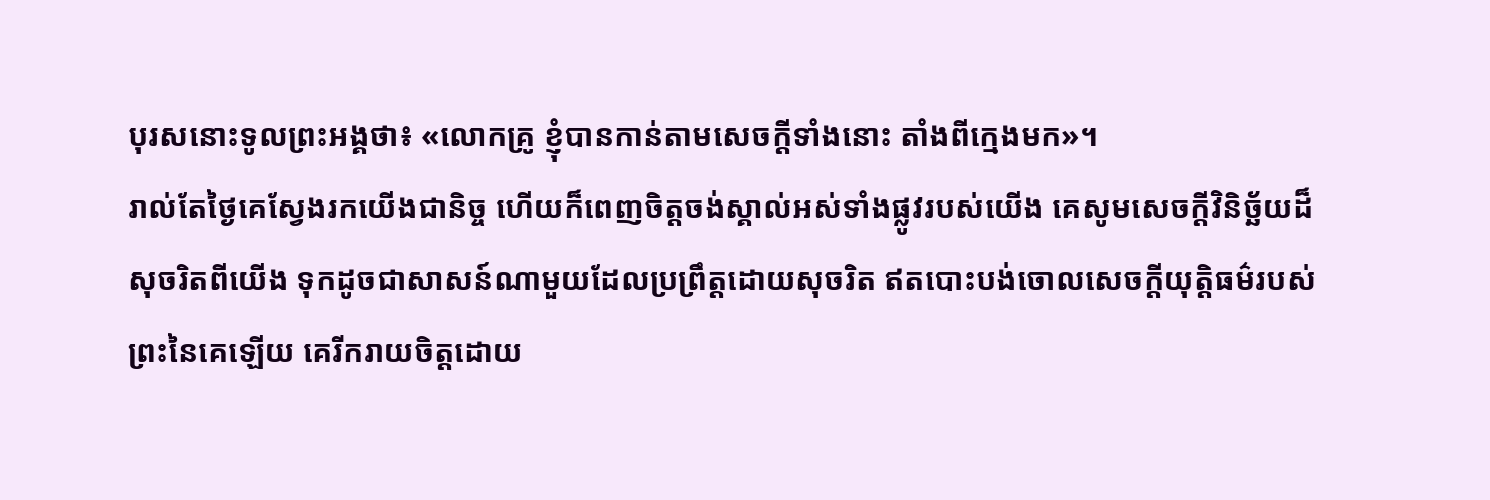បុរសនោះទូលព្រះអង្គថា៖ «លោកគ្រូ ខ្ញុំបានកាន់តាមសេចក្តីទាំងនោះ តាំងពីក្មេងមក»។
រាល់តែថ្ងៃគេស្វែងរកយើងជានិច្ច ហើយក៏ពេញចិត្តចង់ស្គាល់អស់ទាំងផ្លូវរបស់យើង គេសូមសេចក្ដីវិនិច្ឆ័យដ៏សុចរិតពីយើង ទុកដូចជាសាសន៍ណាមួយដែលប្រព្រឹត្តដោយសុចរិត ឥតបោះបង់ចោលសេចក្ដីយុត្តិធម៌របស់ព្រះនៃគេឡើយ គេរីករាយចិត្តដោយ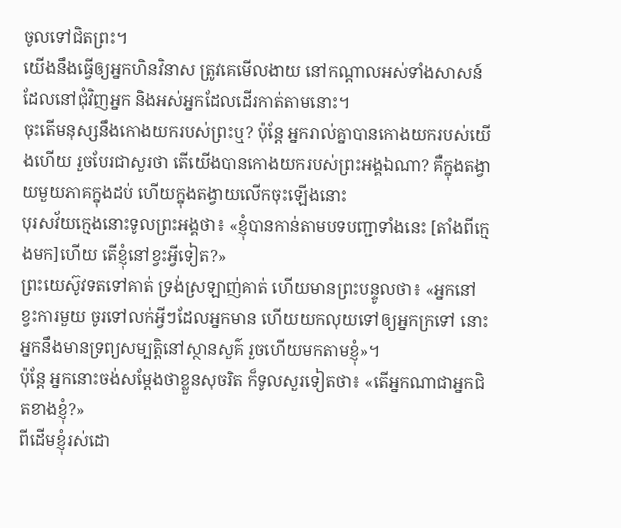ចូលទៅជិតព្រះ។
យើងនឹងធ្វើឲ្យអ្នកហិនវិនាស ត្រូវគេមើលងាយ នៅកណ្ដាលអស់ទាំងសាសន៍ដែលនៅជុំវិញអ្នក និងអស់អ្នកដែលដើរកាត់តាមនោះ។
ចុះតើមនុស្សនឹងកោងយករបស់ព្រះឬ? ប៉ុន្តែ អ្នករាល់គ្នាបានកោងយករបស់យើងហើយ រួចបែរជាសួរថា តើយើងបានកោងយករបស់ព្រះអង្គឯណា? គឺក្នុងតង្វាយមួយភាគក្នុងដប់ ហើយក្នុងតង្វាយលើកចុះឡើងនោះ
បុរសវ័យក្មេងនោះទូលព្រះអង្គថា៖ «ខ្ញុំបានកាន់តាមបទបញ្ជាទាំងនេះ [តាំងពីក្មេងមក]ហើយ តើខ្ញុំនៅខ្វះអ្វីទៀត?»
ព្រះយេស៊ូវទតទៅគាត់ ទ្រង់ស្រឡាញ់គាត់ ហើយមានព្រះបន្ទូលថា៖ «អ្នកនៅខ្វះការមួយ ចូរទៅលក់អ្វីៗដែលអ្នកមាន ហើយយកលុយទៅឲ្យអ្នកក្រទៅ នោះអ្នកនឹងមានទ្រព្យសម្បត្តិនៅស្ថានសួគ៌ រួចហើយមកតាមខ្ញុំ»។
ប៉ុន្ដែ អ្នកនោះចង់សម្តែងថាខ្លួនសុចរិត ក៏ទូលសួរទៀតថា៖ «តើអ្នកណាជាអ្នកជិតខាងខ្ញុំ?»
ពីដើមខ្ញុំរស់ដោ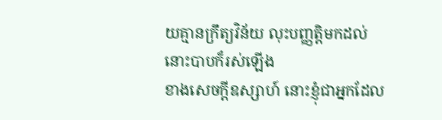យគ្មានក្រឹត្យវិន័យ លុះបញ្ញត្តិមកដល់ នោះបាបក៏រស់ឡើង
ខាងសេចក្ដីឧស្សាហ៍ នោះខ្ញុំជាអ្នកដែល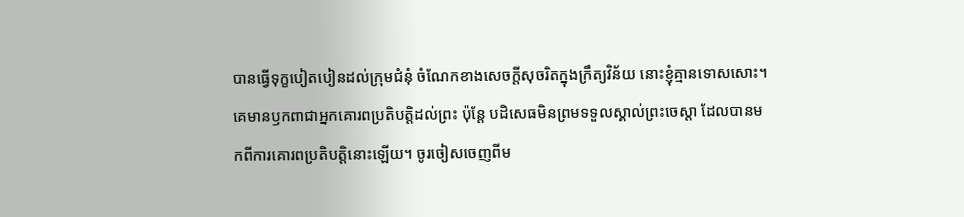បានធ្វើទុក្ខបៀតបៀនដល់ក្រុមជំនុំ ចំណែកខាងសេចក្តីសុចរិតក្នុងក្រឹត្យវិន័យ នោះខ្ញុំគ្មានទោសសោះ។
គេមានឫកពាជាអ្នកគោរពប្រតិបត្តិដល់ព្រះ ប៉ុន្តែ បដិសេធមិនព្រមទទួលស្គាល់ព្រះចេស្តា ដែលបានមកពីការគោរពប្រតិបត្តិនោះឡើយ។ ចូរចៀសចេញពីម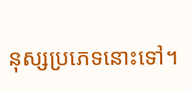នុស្សប្រភេទនោះទៅ។